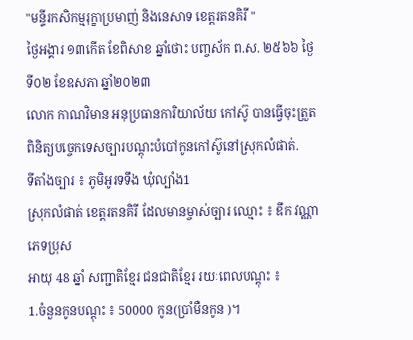"មន្ទីរកសិកម្មរុក្ខាប្រមាញ់ និងនេសាទ ខេត្ដរតនគិរី "
ថ្ងៃអង្គារ ១៣កើត ខែពិសាខ ឆ្នាំថោះ បញ្ចស័ក ព.ស. ២៥៦៦ ថ្ងៃទី០២ ខែឧសភា ឆ្នាំ២០២៣
លោក កាណវិមាន អនុប្រធានការិយាល័យ កៅស៊ូ បានធ្វើចុះត្រួតពិនិត្យបច្ចេកទេសច្បារបណ្តុះបំបៅកូនកៅស៊ូនៅស្រុកលំផាត់.
ទីតាំងច្បារ ៖ ភូមិអូរទទឹង ឃុំល្បាំង1
ស្រុកលំផាត់ ខេត្តរតនគិរី ដែលមានម្ចាស់ច្បារ ឈ្មោះ ៖ ឌឹក វណ្ណា ភេទប្រុស
អាយុ 48 ឆ្នាំ សញ្ជាតិខ្មែរ ជនជាតិខ្មែរ រយៈពេលបណ្តុះ ៖
1.ចំនួនកូនបណ្តុះ ៖ 50000 កូន(ប្រាំមឺនកូន )។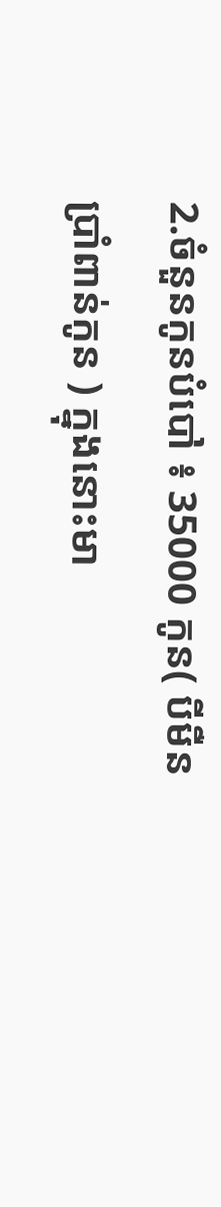2.ចំនួនកូនបំបៅ ៖ 35000 កូន( បីមឺន
ប្រាំពាន់កូន ) ក្នុងនោះមា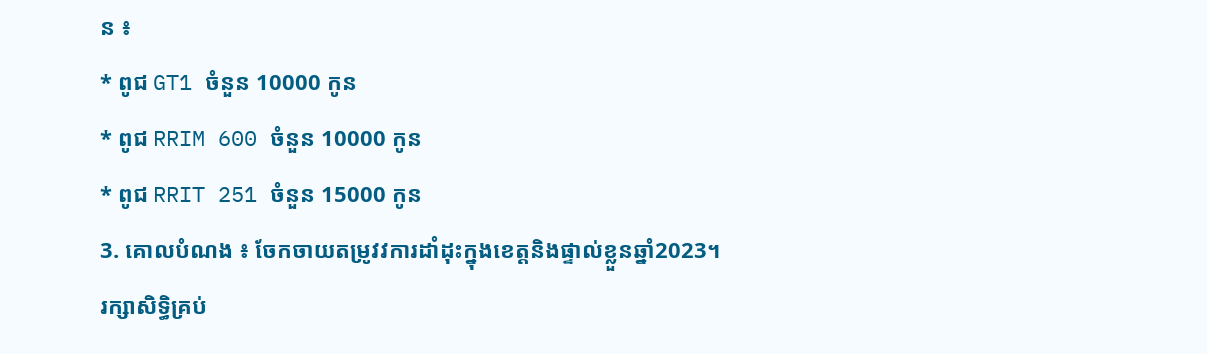ន ៖
* ពូជ GT1 ចំនួន 10000 កូន
* ពូជ RRIM 600 ចំនួន 10000 កូន
* ពូជ RRIT 251 ចំនួន 15000 កូន
3. គោលបំណង ៖ ចែកចាយតម្រូវវការដាំដុះក្នុងខេត្តនិងផ្ទាល់ខ្លួនឆ្នាំ2023។
រក្សាសិទិ្ធគ្រប់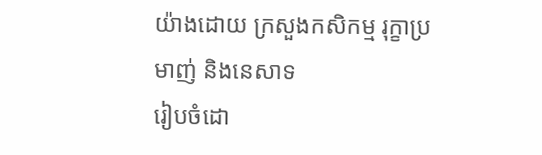យ៉ាងដោយ ក្រសួងកសិកម្ម រុក្ខាប្រមាញ់ និងនេសាទ
រៀបចំដោ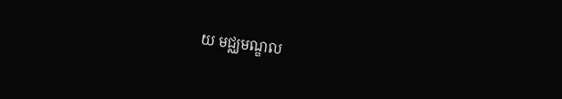យ មជ្ឈមណ្ឌល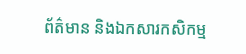ព័ត៌មាន និងឯកសារកសិកម្ម